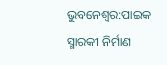ଭୁବନେଶ୍ବର:ପାଇକ ସ୍ମାରକୀ ନିର୍ମାଣ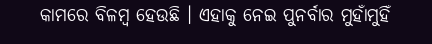କାମରେ ବିଳମ୍ବ ହେଉଛି । ଏହାକୁ ନେଇ ପୁନର୍ବାର ମୁହାଁମୁହିଁ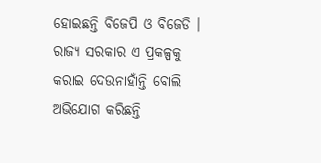ହୋଇଛନ୍ତି ବିଜେପି ଓ ବିଜେଡି । ରାଜ୍ୟ ସରକାର ଏ ପ୍ରକଳ୍ପକୁ କରାଇ ଦେଉନାହାଁନ୍ତି ବୋଲି ଅଭିଯୋଗ କରିଛନ୍ତି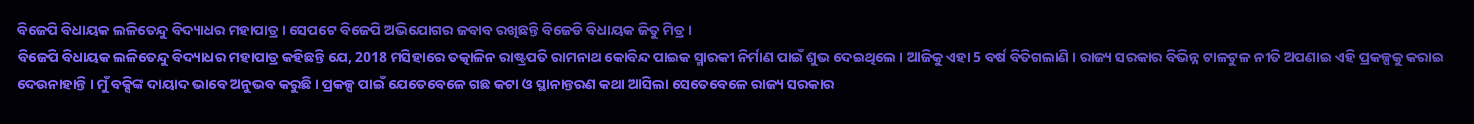ବିଜେପି ବିଧାୟକ ଲଳିତେନ୍ଦୁ ବିଦ୍ୟାଧର ମହାପାତ୍ର । ସେପଟେ ବିଜେପି ଅଭିଯୋଗର ଜବାବ ରଖିଛନ୍ତି ବିଜେଡି ବିଧାୟକ ଜିତୁ ମିତ୍ର ।
ବିଜେପି ବିଧାୟକ ଲଳିତେନ୍ଦୁ ବିଦ୍ୟାଧର ମହାପାତ୍ର କହିଛନ୍ତି ଯେ, 2018 ମସିହାରେ ତତ୍କାଳିନ ରାଷ୍ଟ୍ରପତି ରାମନାଥ କୋବିନ୍ଦ ପାଇକ ସ୍ମାରକୀ ନିର୍ମାଣ ପାଇଁ ଶୁଭ ଦେଇଥିଲେ । ଆଜିକୁ ଏହା 5 ବର୍ଷ ବିତିଗଲାଣି । ରାଜ୍ୟ ସରକାର ବିଭିନ୍ନ ଟାଳଟୁଳ ନୀତି ଅପଣାଇ ଏହି ପ୍ରକଳ୍ପକୁ କରାଇ ଦେଉନାହାନ୍ତି । ମୁଁ ବକ୍ସିଙ୍କ ଦାୟାଦ ଭାବେ ଅନୁଭବ କରୁଛି । ପ୍ରକଳ୍ପ ପାଇଁ ଯେତେବେଳେ ଗଛ କଟା ଓ ସ୍ଥାନାନ୍ତରଣ କଥା ଆସିଲା ସେତେବେଳେ ରାଜ୍ୟ ସରକାର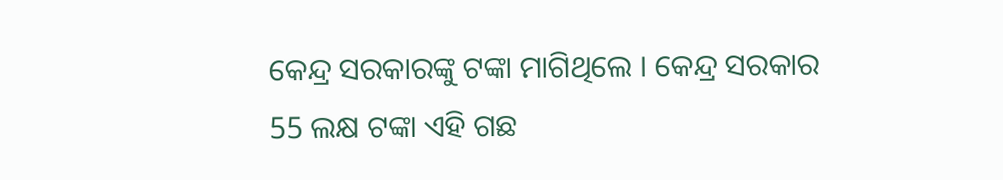କେନ୍ଦ୍ର ସରକାରଙ୍କୁ ଟଙ୍କା ମାଗିଥିଲେ । କେନ୍ଦ୍ର ସରକାର 55 ଲକ୍ଷ ଟଙ୍କା ଏହି ଗଛ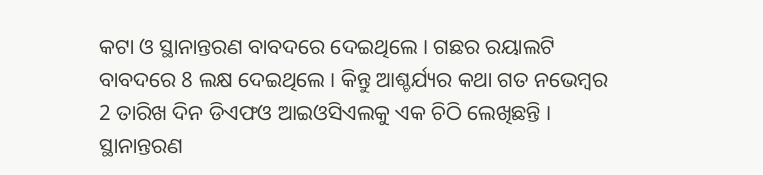କଟା ଓ ସ୍ଥାନାନ୍ତରଣ ବାବଦରେ ଦେଇଥିଲେ । ଗଛର ରୟାଲଟି ବାବଦରେ 8 ଲକ୍ଷ ଦେଇଥିଲେ । କିନ୍ତୁ ଆଶ୍ଚର୍ଯ୍ୟର କଥା ଗତ ନଭେମ୍ବର 2 ତାରିଖ ଦିନ ଡିଏଫଓ ଆଇଓସିଏଲକୁ ଏକ ଚିଠି ଲେଖିଛନ୍ତି । ସ୍ଥାନାନ୍ତରଣ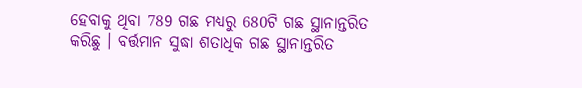ହେବାକୁ ଥିବା 789 ଗଛ ମଧ୍ୟରୁ 680ଟି ଗଛ ସ୍ଥାନାନ୍ତରିତ କରିଛୁ । ବର୍ତ୍ତମାନ ସୁଦ୍ଧା ଶତାଧିକ ଗଛ ସ୍ଥାନାନ୍ତରିତ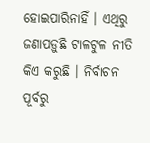ହୋଇପାରିନାହିଁ । ଏଥିରୁ ଜଣାପଡ଼ୁଛି ଟାଳଟୁଳ ନୀତି କିଏ କରୁଛି । ନିର୍ବାଚନ ପୂର୍ବରୁ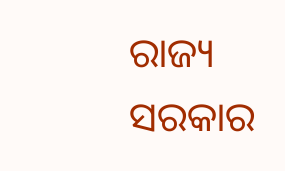ରାଜ୍ୟ ସରକାର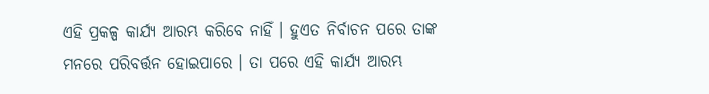ଏହି ପ୍ରକଳ୍ପ କାର୍ଯ୍ୟ ଆରମ୍ଭ କରିବେ ନାହିଁ । ହୁଏତ ନିର୍ବାଚନ ପରେ ତାଙ୍କ ମନରେ ପରିବର୍ତ୍ତନ ହୋଇପାରେ । ତା ପରେ ଏହି କାର୍ଯ୍ୟ ଆରମ୍ଭ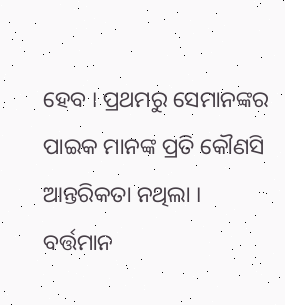ହେବ । ପ୍ରଥମରୁ ସେମାନଙ୍କର ପାଇକ ମାନଙ୍କ ପ୍ରତି କୌଣସି ଆନ୍ତରିକତା ନଥିଲା । ବର୍ତ୍ତମାନ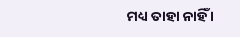ମଧ୍ୟ ତାହା ନାହିଁ ।